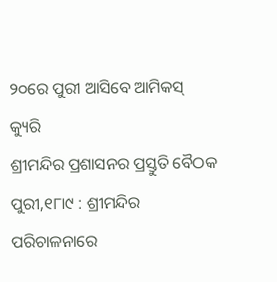୨୦ରେ ପୁରୀ ଆସିବେ ଆମିକସ୍ କ୍ୟୁରି
ଶ୍ରୀମନ୍ଦିର ପ୍ରଶାସନର ପ୍ରସ୍ତୁତି ବୈଠକ
ପୁରୀ,୧୮ା୯ : ଶ୍ରୀମନ୍ଦିର ପରିଚାଳନାରେ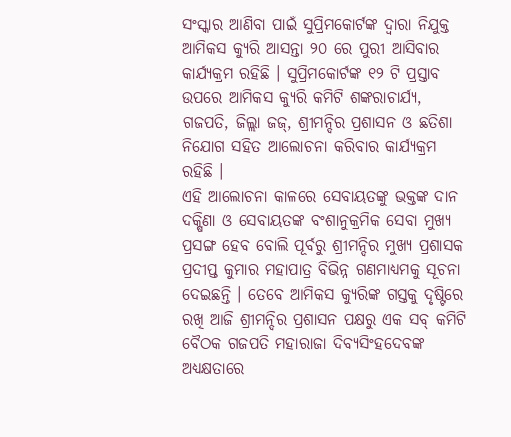ସଂସ୍କାର ଆଣିବା ପାଇଁ ସୁପ୍ରିମକୋର୍ଟଙ୍କ ଦ୍ୱାରା ନିଯୁକ୍ତ ଆମିକସ କ୍ୟୁରି ଆସନ୍ତା ୨୦ ରେ ପୁରୀ ଆସିବାର କାର୍ଯ୍ୟକ୍ରମ ରହିଛି । ସୁପ୍ରିମକୋର୍ଟଙ୍କ ୧୨ ଟି ପ୍ରସ୍ତାବ ଉପରେ ଆମିକସ କ୍ୟୁରି କମିଟି ଶଙ୍କରାଚାର୍ଯ୍ୟ, ଗଜପତି, ଜିଲ୍ଲା ଜଜ୍, ଶ୍ରୀମନ୍ଦିର ପ୍ରଶାସନ ଓ ଛତିଶା ନିଯୋଗ ସହିତ ଆଲୋଚନା କରିବାର କାର୍ଯ୍ୟକ୍ରମ ରହିଛି ।
ଏହି ଆଲୋଚନା କାଳରେ ସେବାୟତଙ୍କୁ ଭକ୍ତଙ୍କ ଦାନ ଦକ୍ଷିଣା ଓ ସେବାୟତଙ୍କ ବଂଶାନୁକ୍ରମିକ ସେବା ମୁଖ୍ୟ ପ୍ରସଙ୍ଗ ହେବ ବୋଲି ପୂର୍ବରୁ ଶ୍ରୀମନ୍ଦିର ମୁଖ୍ୟ ପ୍ରଶାସକ ପ୍ରଦୀପ୍ତ କୁମାର ମହାପାତ୍ର ବିଭିନ୍ନ ଗଣମାଧ୍ୟମକୁ ସୂଚନା ଦେଇଛନ୍ତି । ତେବେ ଆମିକସ କ୍ୟୁରିଙ୍କ ଗସ୍ତକୁ ଦୃଷ୍ଟିରେ ରଖି ଆଜି ଶ୍ରୀମନ୍ଦିର ପ୍ରଶାସନ ପକ୍ଷରୁ ଏକ ସବ୍ କମିଟି ବୈଠକ ଗଜପତି ମହାରାଜା ଦିବ୍ୟସିଂହଦେବଙ୍କ ଅଧ୍ୟକ୍ଷତାରେ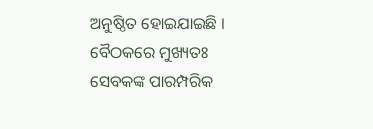ଅନୁଷ୍ଠିତ ହୋଇଯାଇଛି । ବୈଠକରେ ମୁଖ୍ୟତଃ ସେବକଙ୍କ ପାରମ୍ପରିକ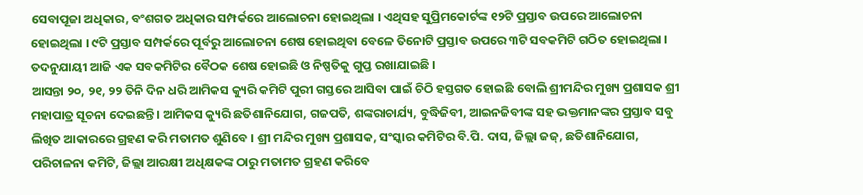ସେବାପୂଜା ଅଧିକାର, ବଂଶଗତ ଅଧିକାର ସମ୍ପର୍କରେ ଆଲୋଚନା ହୋଇଥିଲା । ଏଥିସହ ସୁପ୍ରିମକୋର୍ଟଙ୍କ ୧୨ଟି ପ୍ରସ୍ତାବ ଉପରେ ଆଲୋଚନା ହୋଇଥିଲା । ୯ଟି ପ୍ରସ୍ତାବ ସମ୍ପର୍କରେ ପୂର୍ବରୁ ଆଲୋଚନା ଶେଷ ହୋଇଥିବା ବେଳେ ତିନୋଟି ପ୍ରସ୍ତାବ ଉପରେ ୩ଟି ସବକମିଟି ଗଠିତ ହୋଇଥିଲା । ତଦନୁଯାୟୀ ଆଜି ଏକ ସବକମିଟିର ବୈଠକ ଶେଷ ହୋଇଛି ଓ ନିଷ୍ପତିକୁ ଗୁପ୍ତ ରଖାଯାଇଛି ।
ଆସନ୍ତା ୨୦, ୨୧, ୨୨ ତିନି ଦିନ ଧରି ଆମିକସ କ୍ୟୁରି କମିଟି ପୁରୀ ଗସ୍ତରେ ଆସିବା ପାଇଁ ଚିଠି ହସ୍ତଗତ ହୋଇଛି ବୋଲି ଶ୍ରୀମନ୍ଦିର ମୁଖ୍ୟ ପ୍ରଶାସକ ଶ୍ରୀ ମହାପାତ୍ର ସୂଚନା ଦେଇଛନ୍ତି । ଆମିକସ କ୍ୟୁରି ଛତିଶାନିଯୋଗ, ଗଜପତି, ଶଙ୍କରାଚାର୍ଯ୍ୟ, ବୁଦ୍ଧିଜିବୀ, ଆଇନଜିବୀଙ୍କ ସହ ଭକ୍ତମାନଙ୍କର ପ୍ରସ୍ତାବ ସବୁ ଲିଖିତ ଆକାରରେ ଗ୍ରହଣ କରି ମତାମତ ଶୁଣିବେ । ଶ୍ରୀ ମନ୍ଦିର ମୁଖ୍ୟ ପ୍ରଶାସକ, ସଂସ୍କାର କମିଟିର ବି.ପି. ଦାସ, ଜିଲ୍ଲା ଜଜ୍, ଛତିଶାନିଯୋଗ, ପରିଚାଳନା କମିଟି, ଜିଲ୍ଲା ଆରକ୍ଷୀ ଅଧିକ୍ଷକଙ୍କ ଠାରୁ ମତାମତ ଗ୍ରହଣ କରିବେ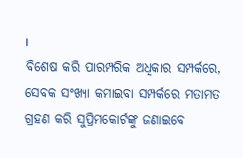।
ବିଶେଷ କରି ପାରମ୍ପରିକ ଅଧିକାର ସମ୍ପର୍କରେ, ସେବକ ସଂଖ୍ୟା କମାଇବା ସମ୍ପର୍କରେ ମତାମତ ଗ୍ରହଣ କରି ସୁପ୍ରିମକୋର୍ଟଙ୍କୁ ଜଣାଇବେ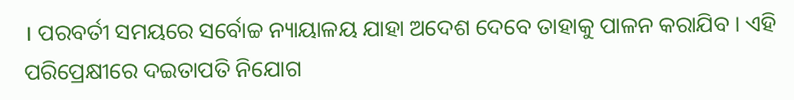। ପରବର୍ତୀ ସମୟରେ ସର୍ବୋଚ୍ଚ ନ୍ୟାୟାଳୟ ଯାହା ଅଦେଶ ଦେବେ ତାହାକୁ ପାଳନ କରାଯିବ । ଏହି ପରିପ୍ରେକ୍ଷୀରେ ଦଇତାପତି ନିଯୋଗ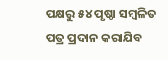ପକ୍ଷରୁ ୫୪ ପୃଷ୍ଠା ସମ୍ବଳିତ ପତ୍ର ପ୍ରଦାନ କରାଯିବ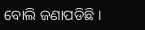ବୋଲି ଜଣାପଡିଛି ।